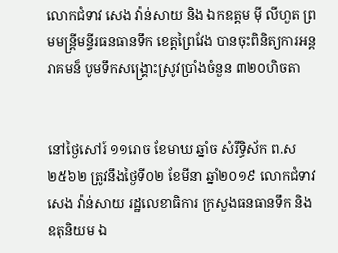លោកជំទាវ សេង វ៉ាន់សាយ និង ឯកឧត្តម ម៉ី លីហួត ព្រមមន្ត្រីមន្ទីរធនធានទឹក ខេត្តព្រៃវែង បានចុះពិនិត្យការអន្តរាគមន៏ បូមទឹកសង្គ្រោះស្រូវប្រាំងចំនួន ៣២០ហិចតា


នៅថ្ងៃសៅរ៍ ១១រោច ខែមាឃ ឆ្នាំច សំរឹទ្ធិស័ក ព.ស ២៥៦២ ត្រូវនឹងថ្ងៃទី០២ ខែមីនា ឆ្នាំ២០១៩ លោកជំទាវ សេង វ៉ាន់សាយ រដ្ឋលេខាធិការ ក្រសួងធនធានទឹក និងឧតុនិយម ឯ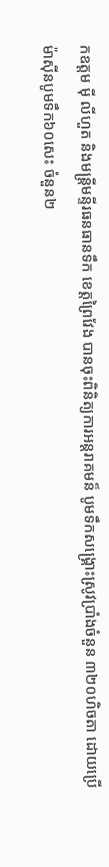កឧត្តម ម៉ី លីហួត និងមន្ត្រីមន្ទីរធនធានទឹក ខេត្តព្រៃវែង បានចុះពិនិត្យការអន្តរាគមន៏ បូមទឹកសង្គ្រោះស្រូវប្រាំងចំនួន ៣២០ហិចតា ដោយប្រើម៉ាស៊ីនបូមទឹក៦០សេះ ចំនួន២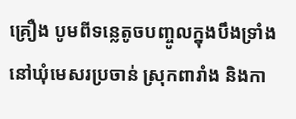គ្រឿង បូមពីទន្លេតូចបញ្ចូលក្នុងបឹងទ្រាំងនៅឃុំមេសរប្រចាន់ ស្រុកពារាំង និងកា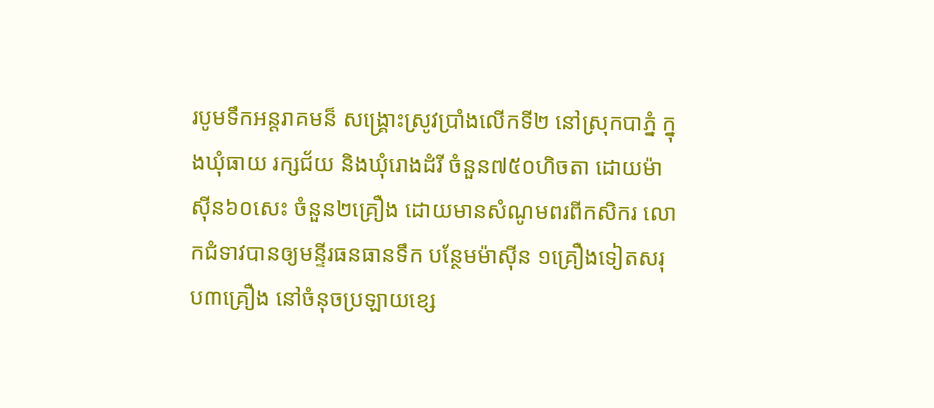របូមទឹកអន្តរាគមន៏ សង្រ្គោះស្រូវប្រាំងលើកទី២ នៅស្រុកបាភ្នំ ក្នុងឃុំធាយ រក្សជ័យ និងឃុំរោងដំរី ចំនួន៧៥០ហិចតា ដោយម៉ាស៊ីន៦០សេះ ចំនួន២គ្រឿង ដោយមានសំណូមពរពីកសិករ លោកជំទាវបានឲ្យមន្ទីរធនធានទឹក បន្ថែមម៉ាស៊ីន ១គ្រឿងទៀតសរុប៣គ្រឿង នៅចំនុចប្រឡាយខ្សេ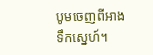បូមចេញពីអាងទឹកស្នេហ៍។